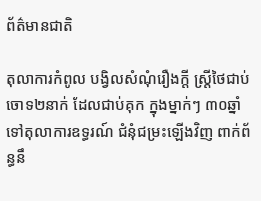ព័ត៌មានជាតិ

តុលាការកំពូល បង្វិលសំណុំរឿងក្តី ស្ត្រីថៃជាប់ចោទ២នាក់ ដែលជាប់គុក ក្នុងម្នាក់ៗ ៣០ឆ្នាំ ទៅតុលាការឧទ្ធរណ៍ ជំនុំជម្រះឡើងវិញ ពាក់ព័ន្ធនឹ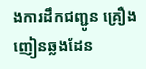ងការដឹកជញ្ជូន គ្រឿងញៀនឆ្លងដែន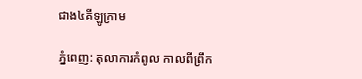ជាង៤គីឡូក្រាម

ភ្នំពេញ: តុលាការកំពូល កាលពីព្រឹក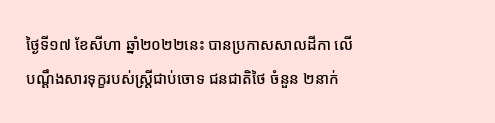ថ្ងៃទី១៧ ខែសីហា ឆ្នាំ២០២២នេះ បានប្រកាសសាលដីកា លើបណ្ដឹងសារទុក្ខរបស់ស្រ្តីជាប់ចោទ ជនជាតិថៃ ចំនួន ២នាក់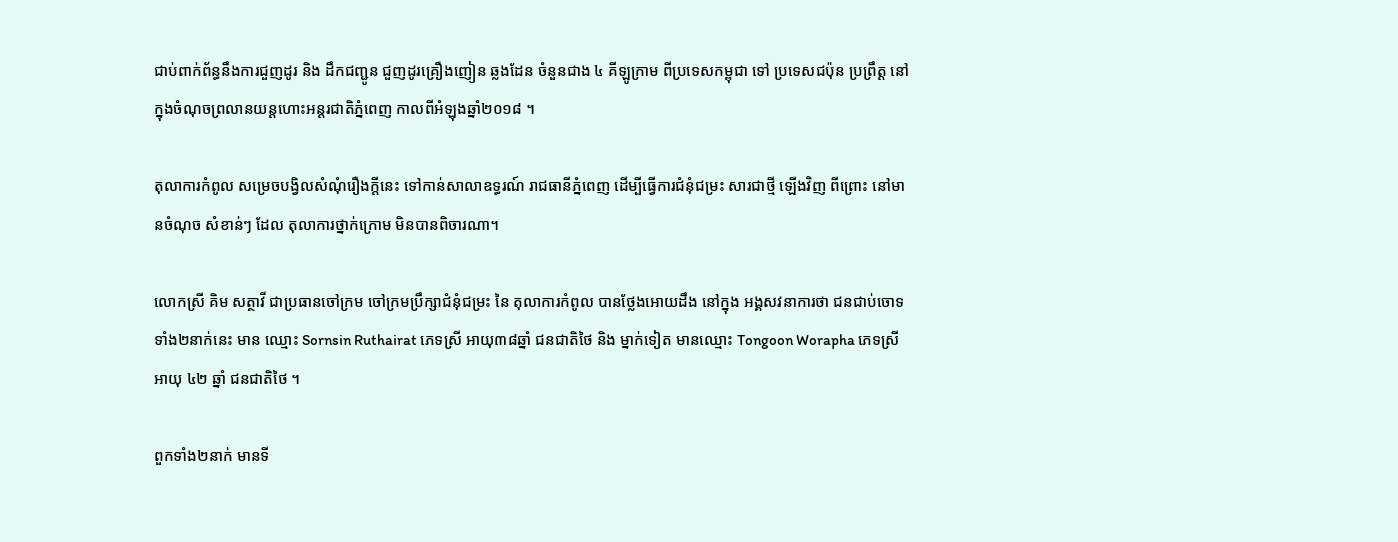ជាប់ពាក់ព័ន្ធនឹងការជួញដូរ និង ដឹកជញ្ជូន ជួញដូរគ្រឿងញៀន ឆ្លងដែន ចំនួនជាង ៤ គីឡូក្រាម ពីប្រទេសកម្ពុជា ទៅ ប្រទេសជប៉ុន ប្រព្រឹត្ត នៅក្នុងចំណុចព្រលានយន្តហោះអន្តរជាតិភ្នំពេញ កាលពីអំឡុងឆ្នាំ២០១៨ ។

តុលាការកំពូល សម្រេចបង្វិលសំណុំរឿងក្តីនេះ ទៅកាន់សាលាឧទ្ធរណ៍ រាជធានីភ្នំពេញ ដើម្បីធ្វើការជំនុំជម្រះ សារជាថ្មី ឡើងវិញ ពីព្រោះ នៅមានចំណុច សំខាន់ៗ ដែល តុលាការថ្នាក់ក្រោម មិនបានពិចារណា។

លោកស្រី គិម សត្ថាវី ជាប្រធានចៅក្រម ចៅក្រមប្រឹក្សាជំនុំជម្រះ នៃ តុលាការកំពូល បានថ្លែងអោយដឹង នៅក្នុង អង្គសវនាការថា ជនជាប់ចោទទាំង២នាក់នេះ មាន ឈ្មោះ Sornsin Ruthairat ភេទស្រី អាយុ៣៨ឆ្នាំ ជនជាតិថៃ និង ម្នាក់ទៀត មានឈ្មោះ Tongoon Worapha ភេទស្រី អាយុ ៤២ ឆ្នាំ ជនជាតិថៃ ។

ពួកទាំង២នាក់ មានទី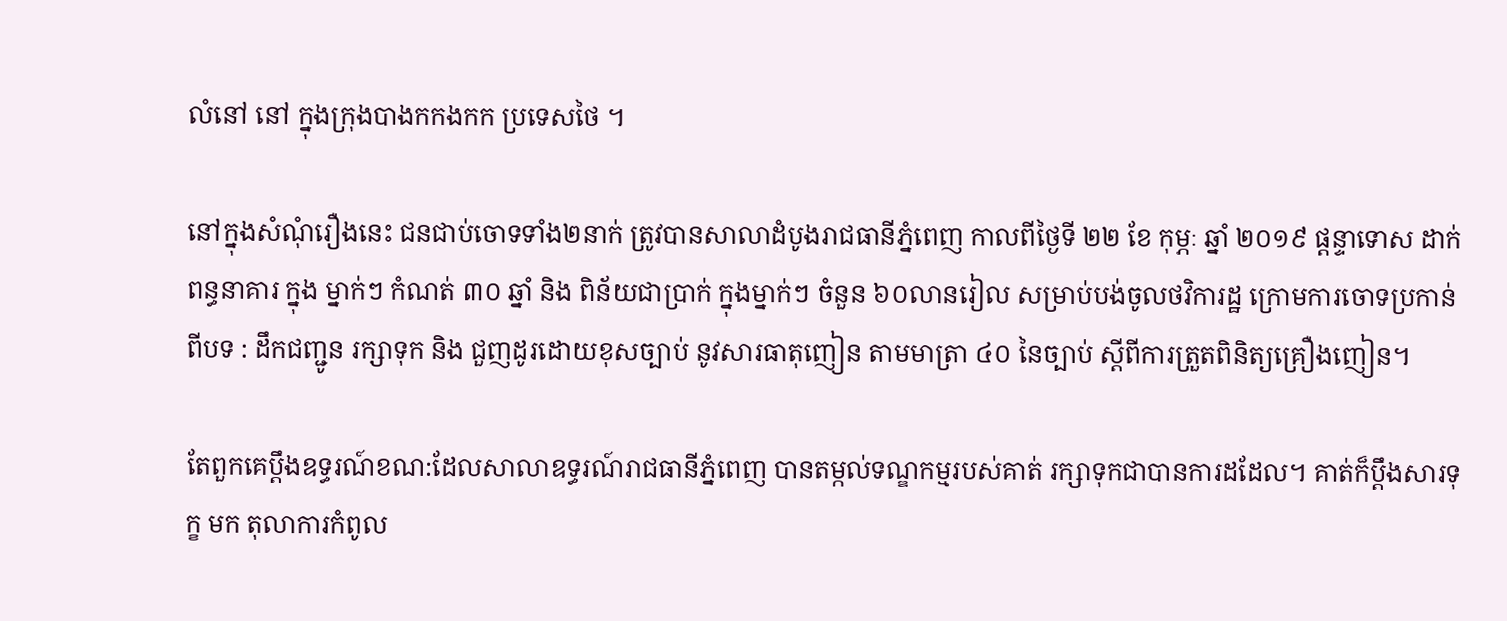លំនៅ នៅ ក្នុងក្រុងបាងកកងកក ប្រទេសថៃ ។

នៅក្នុងសំណុំរឿងនេះ ជនជាប់ចោទទាំង២នាក់ ត្រូវបានសាលាដំបូងរាជធានីភ្នំពេញ កាលពីថ្ងៃទី ២២ ខែ កុម្ភៈ ឆ្នាំ ២០១៩ ផ្តន្ទាទោស ដាក់ពន្ធនាគារ ក្នុង ម្នាក់ៗ កំណត់ ៣០ ឆ្នាំ និង ពិន័យជាប្រាក់ ក្នុងម្នាក់ៗ ចំនួន ៦០លានរៀល សម្រាប់បង់ចូលថវិការដ្ឋ ក្រោមការចោទប្រកាន់ពីបទ : ដឹកជញ្ជូន រក្សាទុក និង ជួញដូរដោយខុសច្បាប់ នូវសារធាតុញៀន តាមមាត្រា ៤០ នៃច្បាប់ ស្តីពីការត្រួតពិនិត្យគ្រឿងញៀន។

តែពួកគេប្តឹងឧទ្ធរណ៍ខណ:ដែលសាលាឧទ្ធរណ៍រាជធានីភ្នំពេញ បានតម្កល់ទណ្ឌកម្មរបស់គាត់ រក្សាទុកជាបានការដដែល។ គាត់ក៏ប្តឹងសារទុក្ខ មក តុលាការកំពូល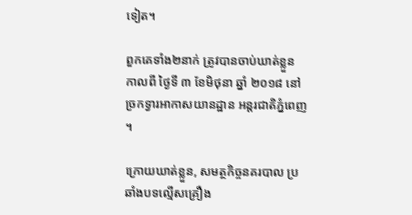ទៀត។

ពួកគេទាំង២នាក់ ត្រូវបានចាប់ឃាត់ខ្លួន កាលពី ថ្ងៃទី ៣ ខែមិថុនា ឆ្នាំ ២០១៨ នៅច្រកទ្វារអាកាសយានដ្ឋាន អន្តរជាតិភ្នំពេញ ។

ក្រោយឃាត់ខ្លួន, សមត្ថកិច្ចនគរបាល ប្រឆាំងបទល្មើសគ្រឿង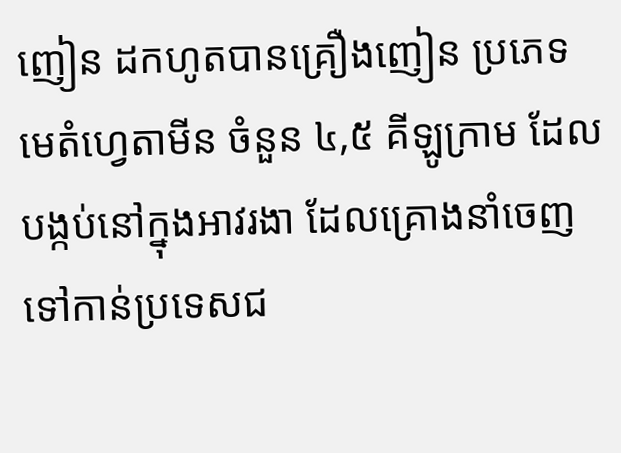ញៀន ដកហូតបានគ្រឿងញៀន ប្រភេទមេតំហ្វេតាមីន ចំនួន ៤,៥ គីឡូក្រាម ដែលបង្កប់នៅក្នុងអាវរងា ដែលគ្រោងនាំចេញ ទៅកាន់ប្រទេសជ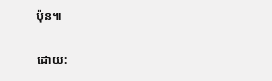ប៉ុន៕

ដោយ: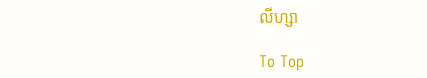លីហ្សា

To Top